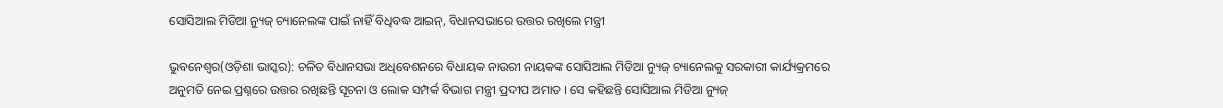ସୋସିଆଲ ମିଡିଆ ନ୍ୟୁଜ୍ ଚ୍ୟାନେଲଙ୍କ ପାଇଁ ନାହିଁ ବିଧିବଦ୍ଧ ଆଇନ୍, ବିଧାନସଭାରେ ଉତ୍ତର ରଖିଲେ ମନ୍ତ୍ରୀ

ଭୁବନେଶ୍ୱର(ଓଡ଼ିଶା ଭାସ୍କର): ଚଳିତ ବିଧାନସଭା ଅଧିବେଶନରେ ବିଧାୟକ ନାଉରୀ ନାୟକଙ୍କ ସୋସିଆଲ ମିଡିଆ ନ୍ୟୁଜ୍ ଚ୍ୟାନେଲକୁ ସରକାରୀ କାର୍ଯ୍ୟକ୍ରମରେ ଅନୁମତି ନେଇ ପ୍ରଶ୍ନରେ ଉତ୍ତର ରଖିଛନ୍ତି ସୂଚନା ଓ ଲୋକ ସମ୍ପର୍କ ବିଭାଗ ମନ୍ତ୍ରୀ ପ୍ରଦୀପ ଅମାତ । ସେ କହିଛନ୍ତି ସୋସିଆଲ ମିଡିଆ ନ୍ୟୁଜ୍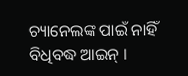ଚ୍ୟାନେଲଙ୍କ ପାଇଁ ନାହିଁ ବିଧିବଦ୍ଧ ଆଇନ୍ ।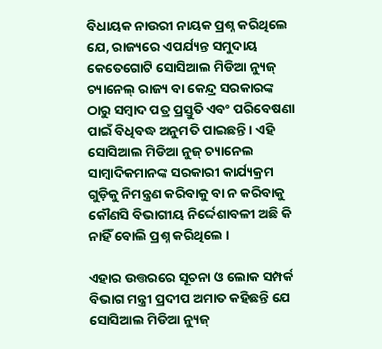ବିଧାୟକ ନାଉରୀ ନାୟକ ପ୍ରଶ୍ନ କରିଥିଲେ ଯେ, ରାଜ୍ୟରେ ଏପର୍ଯ୍ୟନ୍ତ ସମୁଦାୟ କେତେଗୋଟି ସୋସିଆଲ ମିଡିଆ ନ୍ୟୁଜ୍ ଚ୍ୟାନେଲ୍ ରାଜ୍ୟ ବା କେନ୍ଦ୍ର ସରକାରଙ୍କ ଠାରୁ ସମ୍ବାଦ ପତ୍ର ପ୍ରସ୍ତୁତି ଏବଂ ପରିବେଷଣା ପାଇଁ ବିଧିବଦ୍ଧ ଅନୁମତି ପାଇଛନ୍ତି । ଏହି ସୋସିଆଲ ମିଡିଆ ନୁଜ୍ ଚ୍ୟାନେଲ ସାମ୍ବାଦିକମାନଙ୍କ ସରକାରୀ କାର୍ଯ୍ୟକ୍ରମ ଗୁଡ଼ିକୁ ନିମନ୍ତ୍ରଣ କରିବାକୁ ବା ନ କରିବାକୁ କୌଣସି ବିଭାଗୀୟ ନିର୍ଦ୍ଦେଶାବଳୀ ଅଛି କି ନାହିଁ ବୋଲି ପ୍ରଶ୍ନ କରିଥିଲେ ।

ଏହାର ଉତ୍ତରରେ ସୂଚନା ଓ ଲୋକ ସମ୍ପର୍କ ବିଭାଗ ମନ୍ତ୍ରୀ ପ୍ରଦୀପ ଅମାତ କହିଛନ୍ତି ଯେ ସୋସିଆଲ ମିଡିଆ ନ୍ୟୁଜ୍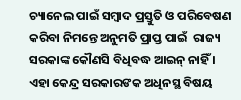ଚ୍ୟାନେଲ ପାଇଁ ସମ୍ବାଦ ପ୍ରସ୍ତୁତି ଓ ପରିବେଷଣ କରିବା ନିମନ୍ତେ ଅନୁମତି ପ୍ରାପ୍ତ ପାଇଁ  ରାଜ୍ୟ ସରକାଙ୍କ କୌଣସି ବିଧିବଦ୍ଧ ଆଇନ୍ ନାହିଁ । ଏହା କେନ୍ଦ୍ର ସରକାରଙକ ଅଧିନସ୍ଥ ବିଷୟ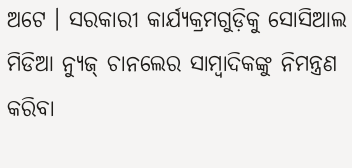ଅଟେ । ସରକାରୀ କାର୍ଯ୍ୟକ୍ରମଗୁଡ଼ିକୁ ସୋସିଆଲ ମିଡିଆ ନ୍ୟୁଜ୍ ଚାନଲେର ସାମ୍ବାଦିକଙ୍କୁ ନିମନ୍ତ୍ରଣ କରିବା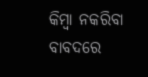କିମ୍ବା ନକରିବା ବାବଦରେ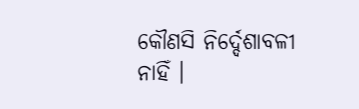କୌଣସି ନିର୍ଦ୍ଦେଶାବଳୀ ନାହିଁ ।